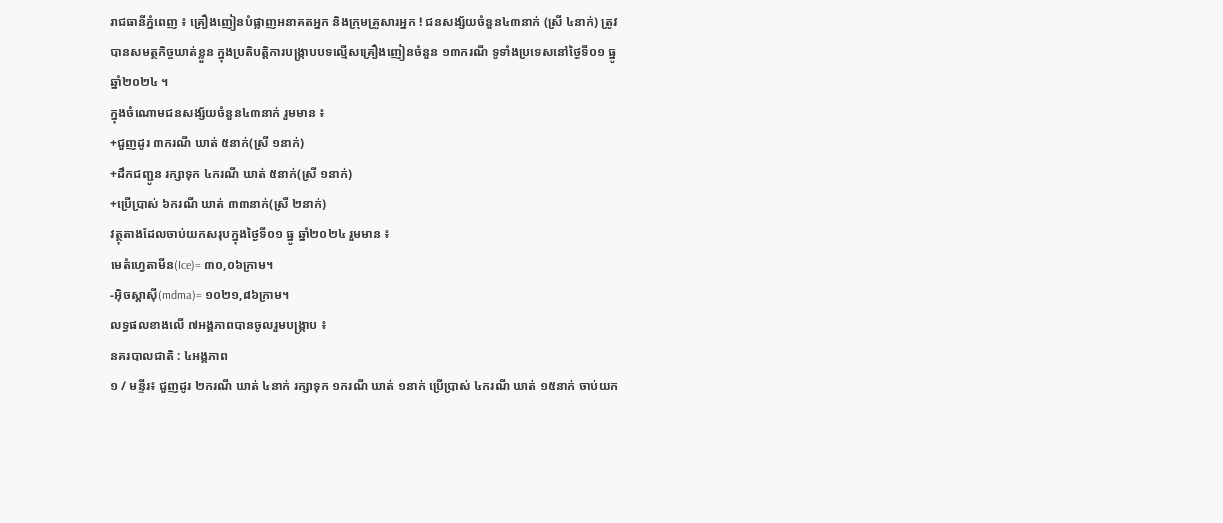រាជធានីភ្នំពេញ ៖ គ្រឿងញៀនបំផ្លាញអនាគតអ្នក និងក្រុមគ្រួសារអ្នក ! ជនសង្ស័យចំនួន៤៣នាក់ (ស្រី ៤នាក់) ត្រូវបានសមត្ថកិច្ចឃាត់ខ្លួន ក្នុងប្រតិបត្តិការបង្ក្រាបបទល្មើសគ្រឿងញៀនចំនួន ១៣ករណី ទូទាំងប្រទេសនៅថ្ងៃទី០១ ធ្នូ ឆ្នាំ២០២៤ ។
ក្នុងចំណោមជនសង្ស័យចំនួន៤៣នាក់ រួមមាន ៖
+ជួញដូរ ៣ករណី ឃាត់ ៥នាក់(ស្រី ១នាក់)
+ដឹកជញ្ជូន រក្សាទុក ៤ករណី ឃាត់ ៥នាក់(ស្រី ១នាក់)
+ប្រើប្រាស់ ៦ករណី ឃាត់ ៣៣នាក់(ស្រី ២នាក់)
វត្ថុតាងដែលចាប់យកសរុបក្នុងថ្ងៃទី០១ ធ្នូ ឆ្នាំ២០២៤ រួមមាន ៖
មេតំហ្វេតាមីន(Ice)= ៣០,០៦ក្រាម។
-អុិចស្តាសុី(mdma)= ១០២១,៨៦ក្រាម។
លទ្ធផលខាងលើ ៧អង្គភាពបានចូលរួមបង្ក្រាប ៖
នគរបាលជាតិ : ៤អង្គភាព
១ / មន្ទីរ៖ ជួញដូរ ២ករណី ឃាត់ ៤នាក់ រក្សាទុក ១ករណី ឃាត់ ១នាក់ ប្រើប្រាស់ ៤ករណី ឃាត់ ១៥នាក់ ចាប់យក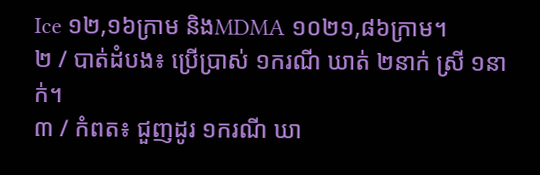Ice ១២,១៦ក្រាម និងMDMA ១០២១,៨៦ក្រាម។
២ / បាត់ដំបង៖ ប្រើប្រាស់ ១ករណី ឃាត់ ២នាក់ ស្រី ១នាក់។
៣ / កំពត៖ ជួញដូរ ១ករណី ឃា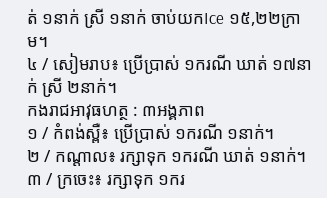ត់ ១នាក់ ស្រី ១នាក់ ចាប់យកIce ១៥,២២ក្រាម។
៤ / សៀមរាប៖ ប្រើប្រាស់ ១ករណី ឃាត់ ១៧នាក់ ស្រី ២នាក់។
កងរាជអាវុធហត្ថ : ៣អង្គភាព
១ / កំពង់ស្ពឺ៖ ប្រើប្រាស់ ១ករណី ១នាក់។
២ / កណ្តាល៖ រក្សាទុក ១ករណី ឃាត់ ១នាក់។
៣ / ក្រចេះ៖ រក្សាទុក ១ករ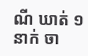ណី ឃាត់ ១នាក់ ចា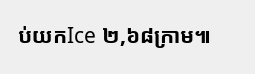ប់យកIce ២,៦៨ក្រាម៕